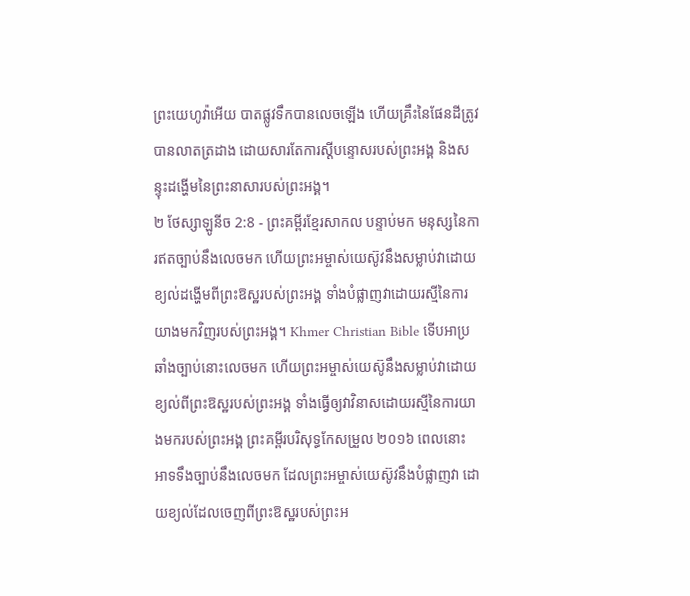ព្រះយេហូវ៉ាអើយ បាតផ្លូវទឹកបានលេចឡើង ហើយគ្រឹះនៃផែនដីត្រូវបានលាតត្រដាង ដោយសារតែការស្ដីបន្ទោសរបស់ព្រះអង្គ និងសន្ទុះដង្ហើមនៃព្រះនាសារបស់ព្រះអង្គ។
២ ថែស្សាឡូនីច 2:8 - ព្រះគម្ពីរខ្មែរសាកល បន្ទាប់មក មនុស្សនៃការឥតច្បាប់នឹងលេចមក ហើយព្រះអម្ចាស់យេស៊ូវនឹងសម្លាប់វាដោយខ្យល់ដង្ហើមពីព្រះឱស្ឋរបស់ព្រះអង្គ ទាំងបំផ្លាញវាដោយរស្មីនៃការយាងមកវិញរបស់ព្រះអង្គ។ Khmer Christian Bible ទើបអាប្រឆាំងច្បាប់នោះលេចមក ហើយព្រះអម្ចាស់យេស៊ូនឹងសម្លាប់វាដោយខ្យល់ពីព្រះឱស្ឋរបស់ព្រះអង្គ ទាំងធ្វើឲ្យវាវិនាសដោយរស្មីនៃការយាងមករបស់ព្រះអង្គ ព្រះគម្ពីរបរិសុទ្ធកែសម្រួល ២០១៦ ពេលនោះ អាទទឹងច្បាប់នឹងលេចមក ដែលព្រះអម្ចាស់យេស៊ូវនឹងបំផ្លាញវា ដោយខ្យល់ដែលចេញពីព្រះឱស្ឋរបស់ព្រះអ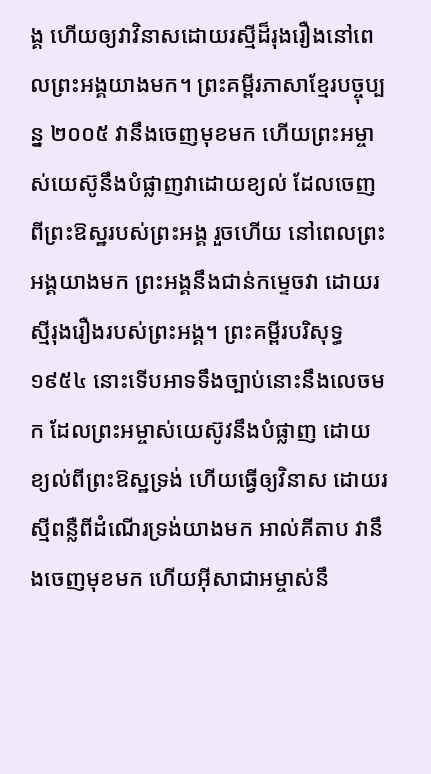ង្គ ហើយឲ្យវាវិនាសដោយរស្មីដ៏រុងរឿងនៅពេលព្រះអង្គយាងមក។ ព្រះគម្ពីរភាសាខ្មែរបច្ចុប្បន្ន ២០០៥ វានឹងចេញមុខមក ហើយព្រះអម្ចាស់យេស៊ូនឹងបំផ្លាញវាដោយខ្យល់ ដែលចេញពីព្រះឱស្ឋរបស់ព្រះអង្គ រួចហើយ នៅពេលព្រះអង្គយាងមក ព្រះអង្គនឹងជាន់កម្ទេចវា ដោយរស្មីរុងរឿងរបស់ព្រះអង្គ។ ព្រះគម្ពីរបរិសុទ្ធ ១៩៥៤ នោះទើបអាទទឹងច្បាប់នោះនឹងលេចមក ដែលព្រះអម្ចាស់យេស៊ូវនឹងបំផ្លាញ ដោយខ្យល់ពីព្រះឱស្ឋទ្រង់ ហើយធ្វើឲ្យវិនាស ដោយរស្មីពន្លឺពីដំណើរទ្រង់យាងមក អាល់គីតាប វានឹងចេញមុខមក ហើយអ៊ីសាជាអម្ចាស់នឹ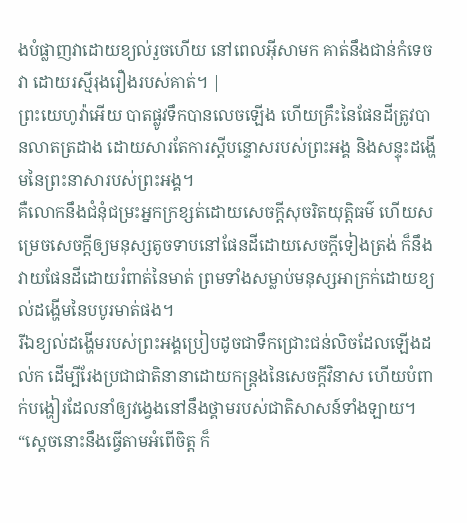ងបំផ្លាញវាដោយខ្យល់រួចហើយ នៅពេលអ៊ីសាមក គាត់នឹងជាន់កំទេចវា ដោយរស្មីរុងរឿងរបស់គាត់។ |
ព្រះយេហូវ៉ាអើយ បាតផ្លូវទឹកបានលេចឡើង ហើយគ្រឹះនៃផែនដីត្រូវបានលាតត្រដាង ដោយសារតែការស្ដីបន្ទោសរបស់ព្រះអង្គ និងសន្ទុះដង្ហើមនៃព្រះនាសារបស់ព្រះអង្គ។
គឺលោកនឹងជំនុំជម្រះអ្នកក្រខ្សត់ដោយសេចក្ដីសុចរិតយុត្តិធម៌ ហើយសម្រេចសេចក្ដីឲ្យមនុស្សតូចទាបនៅផែនដីដោយសេចក្ដីទៀងត្រង់ ក៏នឹងវាយផែនដីដោយរំពាត់នៃមាត់ ព្រមទាំងសម្លាប់មនុស្សអាក្រក់ដោយខ្យល់ដង្ហើមនៃបបូរមាត់ផង។
រីឯខ្យល់ដង្ហើមរបស់ព្រះអង្គប្រៀបដូចជាទឹកជ្រោះជន់លិចដែលឡើងដល់ក ដើម្បីរែងប្រជាជាតិនានាដោយកន្ត្រងនៃសេចក្ដីវិនាស ហើយបំពាក់បង្ហៀរដែលនាំឲ្យវង្វេងនៅនឹងថ្គាមរបស់ជាតិសាសន៍ទាំងឡាយ។
“ស្ដេចនោះនឹងធ្វើតាមអំពើចិត្ត ក៏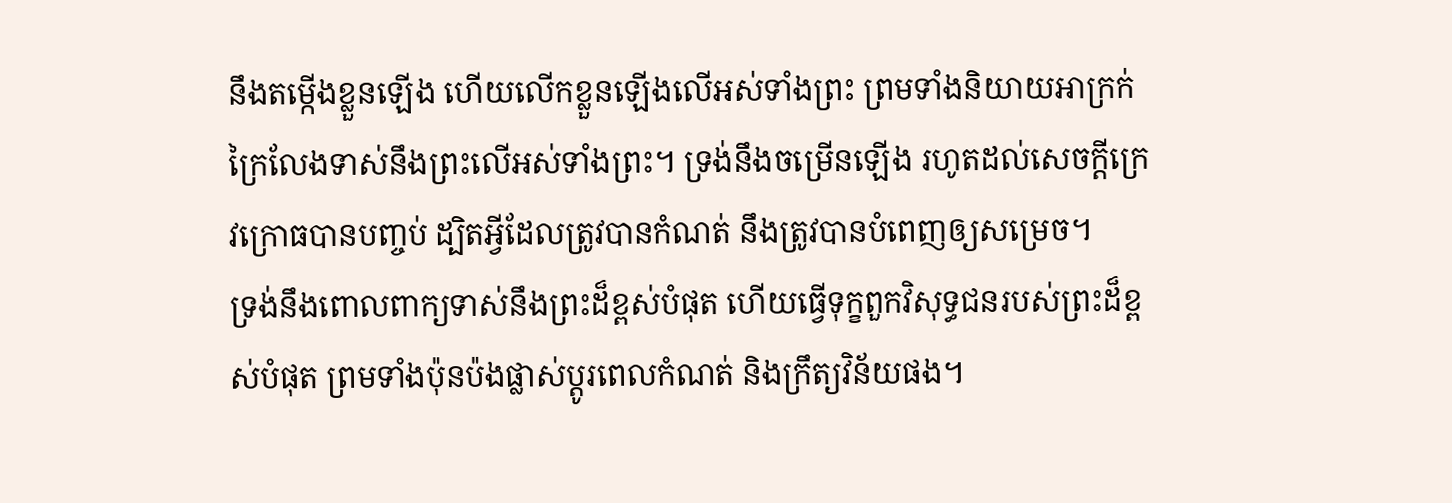នឹងតម្កើងខ្លួនឡើង ហើយលើកខ្លួនឡើងលើអស់ទាំងព្រះ ព្រមទាំងនិយាយអាក្រក់ក្រៃលែងទាស់នឹងព្រះលើអស់ទាំងព្រះ។ ទ្រង់នឹងចម្រើនឡើង រហូតដល់សេចក្ដីក្រេវក្រោធបានបញ្ចប់ ដ្បិតអ្វីដែលត្រូវបានកំណត់ នឹងត្រូវបានបំពេញឲ្យសម្រេច។
ទ្រង់នឹងពោលពាក្យទាស់នឹងព្រះដ៏ខ្ពស់បំផុត ហើយធ្វើទុក្ខពួកវិសុទ្ធជនរបស់ព្រះដ៏ខ្ពស់បំផុត ព្រមទាំងប៉ុនប៉ងផ្លាស់ប្ដូរពេលកំណត់ និងក្រឹត្យវិន័យផង។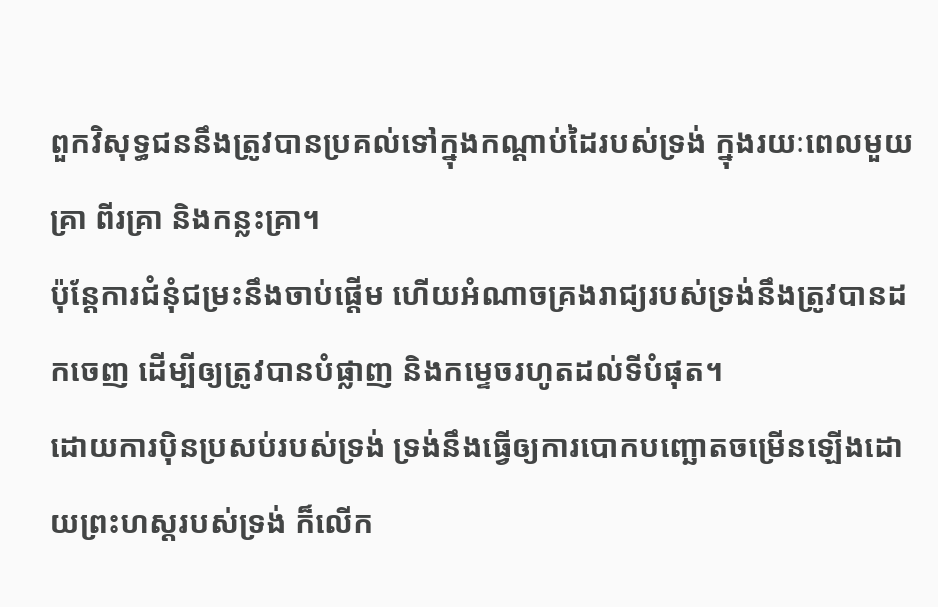ពួកវិសុទ្ធជននឹងត្រូវបានប្រគល់ទៅក្នុងកណ្ដាប់ដៃរបស់ទ្រង់ ក្នុងរយៈពេលមួយគ្រា ពីរគ្រា និងកន្លះគ្រា។
ប៉ុន្តែការជំនុំជម្រះនឹងចាប់ផ្ដើម ហើយអំណាចគ្រងរាជ្យរបស់ទ្រង់នឹងត្រូវបានដកចេញ ដើម្បីឲ្យត្រូវបានបំផ្លាញ និងកម្ទេចរហូតដល់ទីបំផុត។
ដោយការប៉ិនប្រសប់របស់ទ្រង់ ទ្រង់នឹងធ្វើឲ្យការបោកបញ្ឆោតចម្រើនឡើងដោយព្រះហស្តរបស់ទ្រង់ ក៏លើក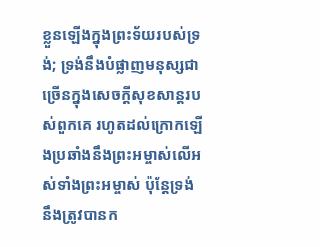ខ្លួនឡើងក្នុងព្រះទ័យរបស់ទ្រង់; ទ្រង់នឹងបំផ្លាញមនុស្សជាច្រើនក្នុងសេចក្ដីសុខសាន្តរបស់ពួកគេ រហូតដល់ក្រោកឡើងប្រឆាំងនឹងព្រះអម្ចាស់លើអស់ទាំងព្រះអម្ចាស់ ប៉ុន្តែទ្រង់នឹងត្រូវបានក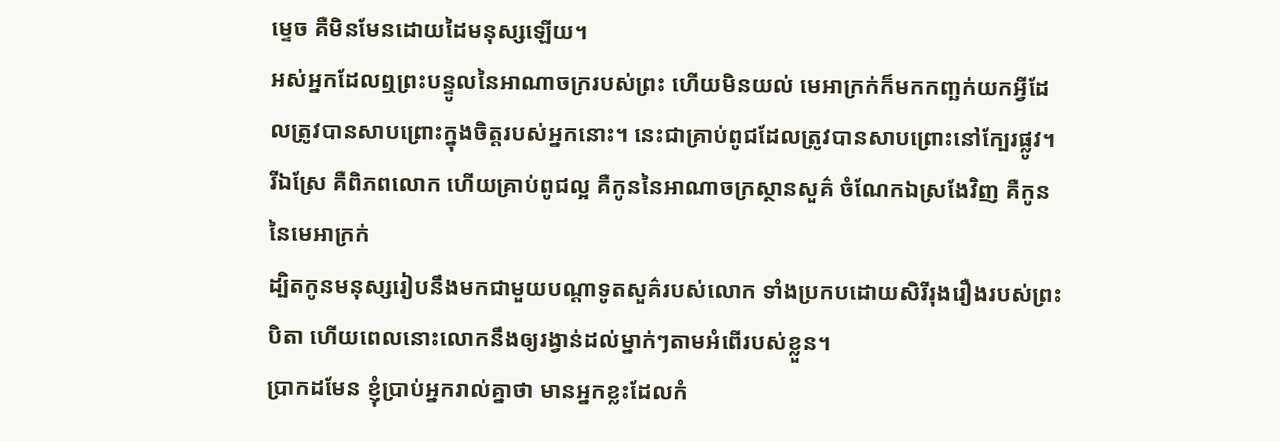ម្ទេច គឺមិនមែនដោយដៃមនុស្សឡើយ។
អស់អ្នកដែលឮព្រះបន្ទូលនៃអាណាចក្ររបស់ព្រះ ហើយមិនយល់ មេអាក្រក់ក៏មកកញ្ឆក់យកអ្វីដែលត្រូវបានសាបព្រោះក្នុងចិត្តរបស់អ្នកនោះ។ នេះជាគ្រាប់ពូជដែលត្រូវបានសាបព្រោះនៅក្បែរផ្លូវ។
រីឯស្រែ គឺពិភពលោក ហើយគ្រាប់ពូជល្អ គឺកូននៃអាណាចក្រស្ថានសួគ៌ ចំណែកឯស្រងែវិញ គឺកូននៃមេអាក្រក់
ដ្បិតកូនមនុស្សរៀបនឹងមកជាមួយបណ្ដាទូតសួគ៌របស់លោក ទាំងប្រកបដោយសិរីរុងរឿងរបស់ព្រះបិតា ហើយពេលនោះលោកនឹងឲ្យរង្វាន់ដល់ម្នាក់ៗតាមអំពើរបស់ខ្លួន។
ប្រាកដមែន ខ្ញុំប្រាប់អ្នករាល់គ្នាថា មានអ្នកខ្លះដែលកំ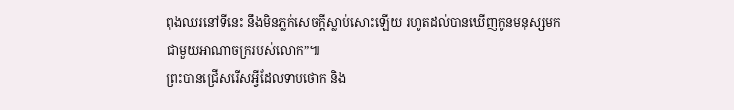ពុងឈរនៅទីនេះ នឹងមិនភ្លក់សេចក្ដីស្លាប់សោះឡើយ រហូតដល់បានឃើញកូនមនុស្សមកជាមួយអាណាចក្ររបស់លោក”៕
ព្រះបានជ្រើសរើសអ្វីដែលទាបថោក និង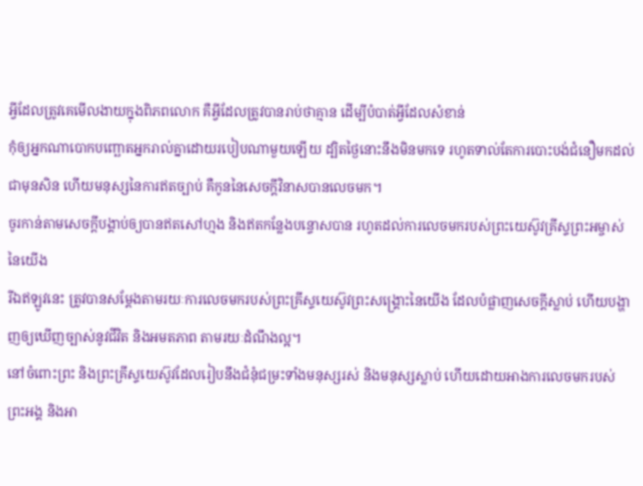អ្វីដែលត្រូវគេមើលងាយក្នុងពិភពលោក គឺអ្វីដែលត្រូវបានរាប់ថាគ្មាន ដើម្បីបំបាត់អ្វីដែលសំខាន់
កុំឲ្យអ្នកណាបោកបញ្ឆោតអ្នករាល់គ្នាដោយរបៀបណាមួយឡើយ ដ្បិតថ្ងៃនោះនឹងមិនមកទេ រហូតទាល់តែការបោះបង់ជំនឿមកដល់ជាមុនសិន ហើយមនុស្សនៃការឥតច្បាប់ គឺកូននៃសេចក្ដីវិនាសបានលេចមក។
ចូរកាន់តាមសេចក្ដីបង្គាប់ឲ្យបានឥតសៅហ្មង និងឥតកន្លែងបន្ទោសបាន រហូតដល់ការលេចមករបស់ព្រះយេស៊ូវគ្រីស្ទព្រះអម្ចាស់នៃយើង
រីឯឥឡូវនេះ ត្រូវបានសម្ដែងតាមរយៈការលេចមករបស់ព្រះគ្រីស្ទយេស៊ូវព្រះសង្គ្រោះនៃយើង ដែលបំផ្លាញសេចក្ដីស្លាប់ ហើយបង្ហាញឲ្យឃើញច្បាស់នូវជីវិត និងអមតភាព តាមរយៈដំណឹងល្អ។
នៅចំពោះព្រះ និងព្រះគ្រីស្ទយេស៊ូវដែលរៀបនឹងជំនុំជម្រះទាំងមនុស្សរស់ និងមនុស្សស្លាប់ ហើយដោយអាងការលេចមករបស់ព្រះអង្គ និងអា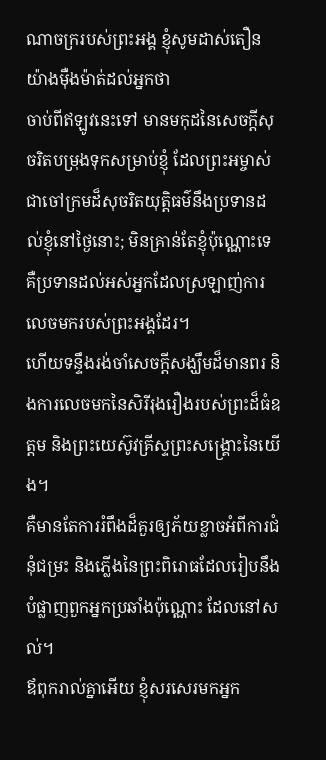ណាចក្ររបស់ព្រះអង្គ ខ្ញុំសូមដាស់តឿនយ៉ាងម៉ឺងម៉ាត់ដល់អ្នកថា
ចាប់ពីឥឡូវនេះទៅ មានមកុដនៃសេចក្ដីសុចរិតបម្រុងទុកសម្រាប់ខ្ញុំ ដែលព្រះអម្ចាស់ជាចៅក្រមដ៏សុចរិតយុត្តិធម៌នឹងប្រទានដល់ខ្ញុំនៅថ្ងៃនោះ; មិនគ្រាន់តែខ្ញុំប៉ុណ្ណោះទេ គឺប្រទានដល់អស់អ្នកដែលស្រឡាញ់ការលេចមករបស់ព្រះអង្គដែរ។
ហើយទន្ទឹងរង់ចាំសេចក្ដីសង្ឃឹមដ៏មានពរ និងការលេចមកនៃសិរីរុងរឿងរបស់ព្រះដ៏ធំឧត្ដម និងព្រះយេស៊ូវគ្រីស្ទព្រះសង្គ្រោះនៃយើង។
គឺមានតែការរំពឹងដ៏គួរឲ្យភ័យខ្លាចអំពីការជំនុំជម្រះ និងភ្លើងនៃព្រះពិរោធដែលរៀបនឹងបំផ្លាញពួកអ្នកប្រឆាំងប៉ុណ្ណោះ ដែលនៅសល់។
ឪពុករាល់គ្នាអើយ ខ្ញុំសរសេរមកអ្នក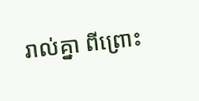រាល់គ្នា ពីព្រោះ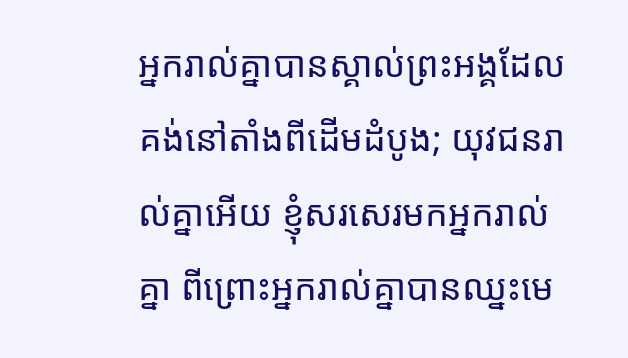អ្នករាល់គ្នាបានស្គាល់ព្រះអង្គដែលគង់នៅតាំងពីដើមដំបូង; យុវជនរាល់គ្នាអើយ ខ្ញុំសរសេរមកអ្នករាល់គ្នា ពីព្រោះអ្នករាល់គ្នាបានឈ្នះមេ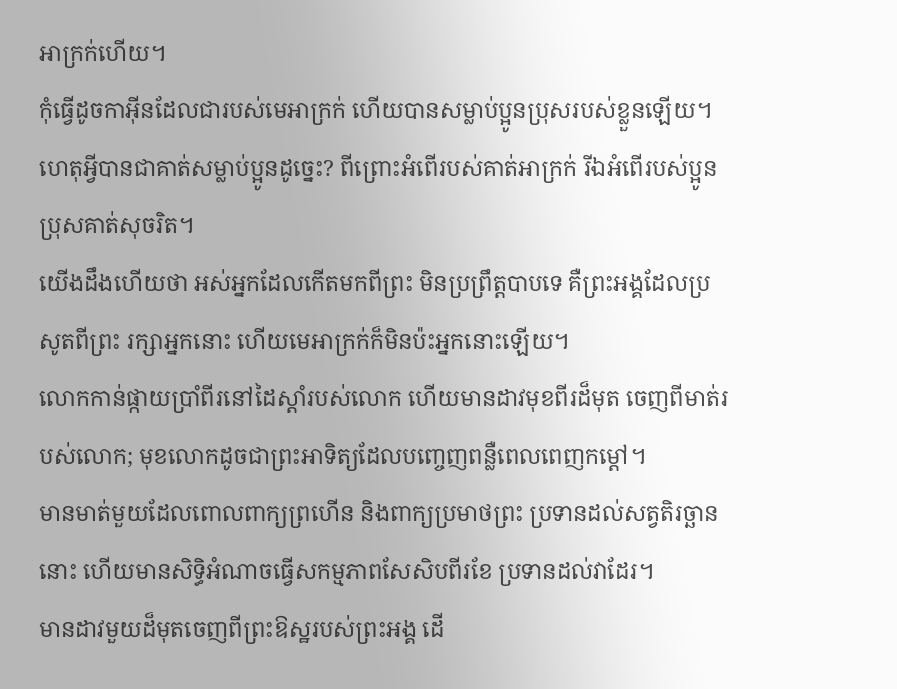អាក្រក់ហើយ។
កុំធ្វើដូចកាអ៊ីនដែលជារបស់មេអាក្រក់ ហើយបានសម្លាប់ប្អូនប្រុសរបស់ខ្លួនឡើយ។ ហេតុអ្វីបានជាគាត់សម្លាប់ប្អូនដូច្នេះ? ពីព្រោះអំពើរបស់គាត់អាក្រក់ រីឯអំពើរបស់ប្អូនប្រុសគាត់សុចរិត។
យើងដឹងហើយថា អស់អ្នកដែលកើតមកពីព្រះ មិនប្រព្រឹត្តបាបទេ គឺព្រះអង្គដែលប្រសូតពីព្រះ រក្សាអ្នកនោះ ហើយមេអាក្រក់ក៏មិនប៉ះអ្នកនោះឡើយ។
លោកកាន់ផ្កាយប្រាំពីរនៅដៃស្ដាំរបស់លោក ហើយមានដាវមុខពីរដ៏មុត ចេញពីមាត់របស់លោក; មុខលោកដូចជាព្រះអាទិត្យដែលបញ្ចេញពន្លឺពេលពេញកម្ដៅ។
មានមាត់មួយដែលពោលពាក្យព្រហើន និងពាក្យប្រមាថព្រះ ប្រទានដល់សត្វតិរច្ឆាននោះ ហើយមានសិទ្ធិអំណាចធ្វើសកម្មភាពសែសិបពីរខែ ប្រទានដល់វាដែរ។
មានដាវមួយដ៏មុតចេញពីព្រះឱស្ឋរបស់ព្រះអង្គ ដើ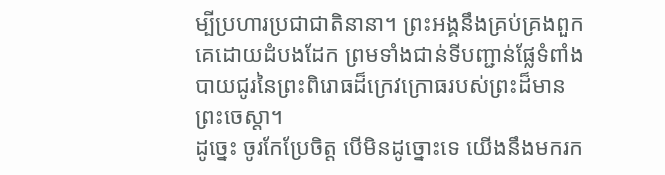ម្បីប្រហារប្រជាជាតិនានា។ ព្រះអង្គនឹងគ្រប់គ្រងពួកគេដោយដំបងដែក ព្រមទាំងជាន់ទីបញ្ជាន់ផ្លែទំពាំងបាយជូរនៃព្រះពិរោធដ៏ក្រេវក្រោធរបស់ព្រះដ៏មានព្រះចេស្ដា។
ដូច្នេះ ចូរកែប្រែចិត្ត បើមិនដូច្នោះទេ យើងនឹងមករក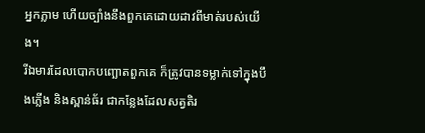អ្នកភ្លាម ហើយច្បាំងនឹងពួកគេដោយដាវពីមាត់របស់យើង។
រីឯមារដែលបោកបញ្ឆោតពួកគេ ក៏ត្រូវបានទម្លាក់ទៅក្នុងបឹងភ្លើង និងស្ពាន់ធ័រ ជាកន្លែងដែលសត្វតិរ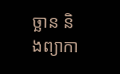ច្ឆាន និងព្យាកា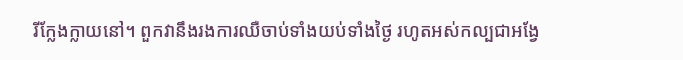រីក្លែងក្លាយនៅ។ ពួកវានឹងរងការឈឺចាប់ទាំងយប់ទាំងថ្ងៃ រហូតអស់កល្បជាអង្វែ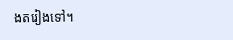ងតរៀងទៅ។